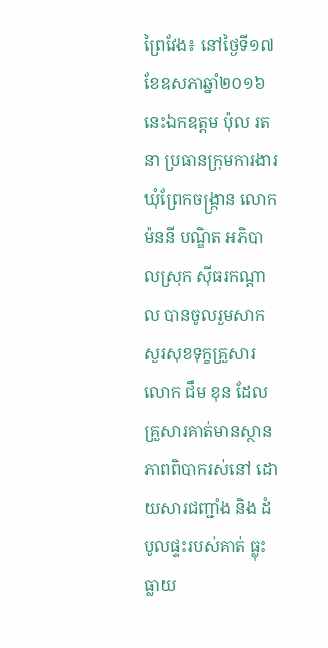ព្រៃវែង៖ នៅថ្ងៃទី១៧ខែឧសភាឆ្នាំ២០១៦ នេះឯកឧត្តម ប៉ុល រតនា ប្រធានក្រុមការងារឃុំព្រែកចង្ក្រាន លោក ម៉ននី បណ្ឌិត អភិបាលស្រុក ស៊ីធរកណ្ដាល បានចូលរួមសាកសួរសុខទុក្ខគ្រួសារ លោក ជឹម ខុន ដែលគ្រួសារគាត់មានស្ថានភាពពិបាករស់នៅ ដោយសារជញ្ជាំង និង ដំបូលផ្ទះរបស់គាត់ ធ្លុះធ្លាយ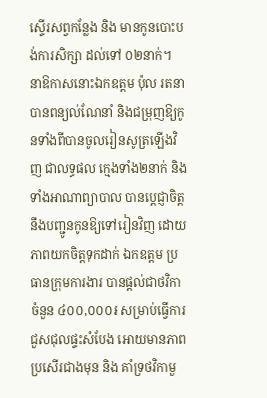ស្ទើរសព្វកន្លែង និង មានកូនបោះបង់ការសិក្សា ដល់ទៅ ០២នាក់។
នាឱកាសនោះឯកឧត្តម ប៉ុល រតនាបានពន្យល់ណែនាំ និងជម្រុញឱ្យកូនទាំងពីបានចូលរៀនសូត្រឡើងវិញ ជាលទ្ធផល ក្មេងទាំង២នាក់ និងទាំងអាណាព្យាបាល បានប្តេជ្ញាចិត្ត នឹងបញ្ជូនកូនឱ្យទៅរៀនវិញ ដោយភាពយកចិត្តទុកដាក់ ឯកឧត្តម ប្រធានក្រុមការងារ បានផ្តល់ជាថវិកា ចំនួន ៤០០,០០០៛ សម្រាប់ធ្វើការជួសជុលផ្ទះសំបែង អោយមានភាពប្រសើរជាងមុន និង គាំទ្រថវិកាមួ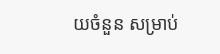យចំនួន សម្រាប់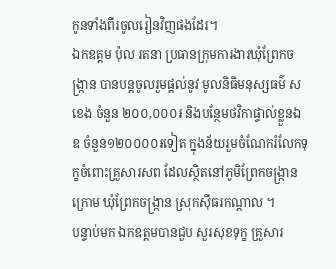កូនទាំងពីរចូលរៀនវិញផងដែរ។
ឯកឧត្តម ប៉ុល រតនា ប្រធានក្រុមការងារឃុំព្រែកចង្ក្រាន បានបន្តចូលរួមផ្តល់នូវ មូលនិធិមនុស្សធម៌ ស ខេង ចំនួន ២០០,០០០៛ និងបន្ថែមថវិកាផ្ទាល់ខ្លួនឯឧ ចំនួន១២០០០០៛ទៀត ក្នុងន័យរួមចំណែករំលែកទុក្ខចំពោះគ្រួសារសព ដែលស្ថិតនៅភូមិព្រែកចង្ក្រានក្រោម ឃុំព្រែកចង្ក្រាន ស្រុកស៊ីធរកណ្តាល ។
បន្ទាប់មក ឯកឧត្តមបានជួប សួរសុខទុក្ខ គ្រួសារ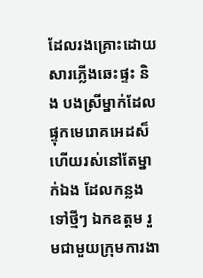ដែលរងគ្រោះដោយសារភ្លើងឆេះផ្ទះ និង បងស្រីម្នាក់ដែលផ្ទុកមេរោគអេដស៏ ហើយរស់នៅតែម្នាក់ឯង ដែលកន្លងទៅថ្មីៗ ឯកឧត្តម រួមជាមួយក្រុមការងា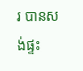រ បានសង់ផ្ទះ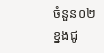ចំនួន០២ខ្នងជូ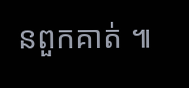នពួកគាត់ ៕